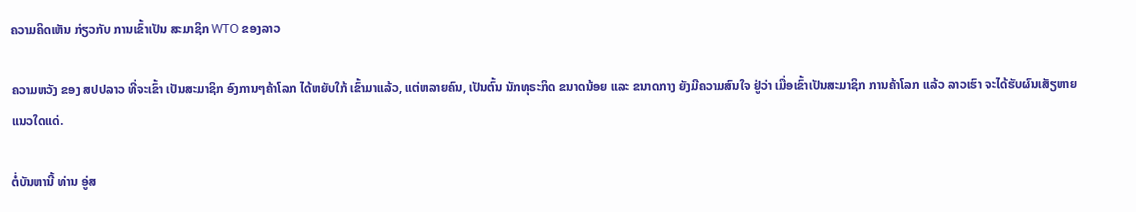ຄວາມຄິດເຫັນ ກ່ຽວກັບ ການເຂົ້າເປັນ ສະມາຊິກ WTO ຂອງລາວ

ຄວາມຫວັງ ຂອງ ສປປລາວ ທີ່ຈະເຂົ້າ ເປັນສະມາຊິກ ອົງການໆຄ້າໂລກ ໄດ້ຫຍັບໃກ້ ເຂົ້າມາແລ້ວ, ແຕ່ຫລາຍຄົນ, ເປັນຕົ້ນ ນັກທຸຣະກິດ ຂນາດນ້ອຍ ແລະ ຂນາດກາງ ຍັງມີຄວາມສົນໃຈ ຢູ່ວ່າ ເມື່ອເຂົ້າເປັນສະມາຊິກ ການຄ້າໂລກ ແລ້ວ ລາວເຮົາ ຈະໄດ້ຮັບຜົນເສັຽຫາຍ ແນວໃດແດ່.

ຕໍ່ບັນຫານີ້ ທ່ານ ອູ່ສ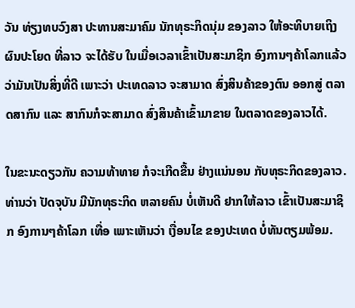ວັນ ທ່ຽງທບວົງສາ ປະທານສະມາຄົມ ນັກທຸຣະກິດນຸ່ມ ຂອງລາວ ໃຫ້ອະທິບາຍເຖິງຜົນປະໂຍດ ທີ່ລາວ ຈະໄດ້ຮັບ ໃນເມື່ອເວລາເຂົ້າເປັນສະມາຊິກ ອົງການໆຄ້າໂລກແລ້ວ ວ່າມັນເປັນສິ່ງທີ່ດີ ເພາະວ່າ ປະເທດລາວ ຈະສາມາດ ສົ່ງສິນຄ້າຂອງຕົນ ອອກສູ່ ຕລາດສາກົນ ແລະ ສາກົນກໍຈະສາມາດ ສົ່ງສິນຄ້າເຂົ້າມາຂາຍ ໃນຕລາດຂອງລາວໄດ້.

ໃນຂະນະດຽວກັນ ຄວາມທ້າທາຍ ກໍຈະເກີດຂື້ນ ຢ່າງແນ່ນອນ ກັບທຸຣະກິດຂອງລາວ. ທ່ານວ່າ ປັດຈຸບັນ ມີນັກທຸຣະກິດ ຫລາຍຄົນ ບໍ່ເຫັນດີ ຢາກໃຫ້ລາວ ເຂົ້າເປັນສະມາຊິກ ອົງການໆຄ້າໂລກ ເທື່ອ ເພາະເຫັນວ່າ ເງື່ອນໄຂ ຂອງປະເທດ ບໍ່ທັນຕຽມພ້ອມ.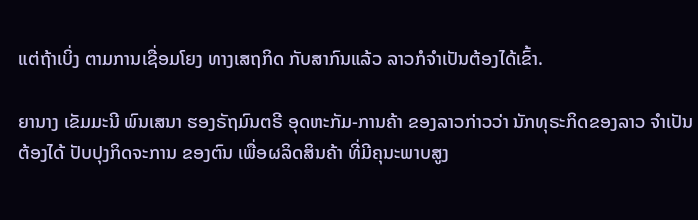ແຕ່ຖ້າເບິ່ງ ຕາມການເຊື່ອມໂຍງ ທາງເສຖກິດ ກັບສາກົນແລ້ວ ລາວກໍຈໍາເປັນຕ້ອງໄດ້ເຂົ້າ.

ຍານາງ ເຂັມມະນີ ພົນເສນາ ຮອງຣັຖມົນຕຣີ ອຸດຫະກັມ-ການຄ້າ ຂອງລາວກ່າວວ່າ ນັກທຸຣະກິດຂອງລາວ ຈໍາເປັນຕ້ອງໄດ້ ປັບປຸງກິດຈະການ ຂອງຕົນ ເພື່ອຜລິດສິນຄ້າ ທີ່ມີຄຸນະພາບສູງ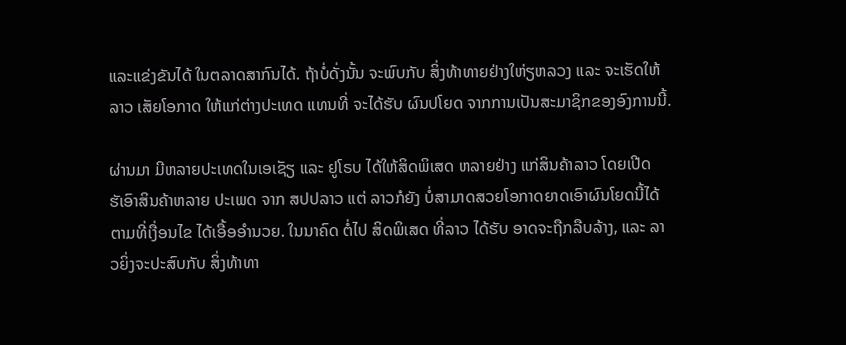ແລະແຂ່ງຂັນໄດ້ ໃນຕລາດສາກົນໄດ້. ຖ້າບໍ່ດັ່ງນັ້ນ ຈະພົບກັບ ສິ່ງທ້າທາຍຢ່າງໃຫ່ຽຫລວງ ແລະ ຈະເຮັດໃຫ້ລາວ ເສັຍໂອກາດ ໃຫ້ແກ່ຕ່າງປະເທດ ແທນທີ່ ຈະໄດ້ຮັບ ຜົນປໂຍດ ຈາກການເປັນສະມາຊິກຂອງອົງການນີ້.

ຜ່ານມາ ມີຫລາຍປະເທດໃນເອເຊັຽ ແລະ ຢູໂຣບ ໄດ້ໃຫ້ສິດພິເສດ ຫລາຍຢ່າງ ແກ່ສິນຄ້າລາວ ໂດຍເປີດຮັເອົາສິນຄ້າຫລາຍ ປະເພດ ຈາກ ສປປລາວ ແຕ່ ລາວກໍຍັງ ບໍ່ສາມາດສວຍໂອກາດຍາດເອົາຜົນໂຍດນີ້ໄດ້ຕາມທີ່ເງື່ອນໄຂ ໄດ້ເອື້ອອໍານວຍ. ໃນນາຄົດ ຕໍ່ໄປ ສິດພິເສດ ທີ່ລາວ ໄດ້ຮັບ ອາດຈະຖືກລືບລ້າງ, ແລະ ລາວຍິ່ງຈະປະສົບກັບ ສິ່ງທ້າທາ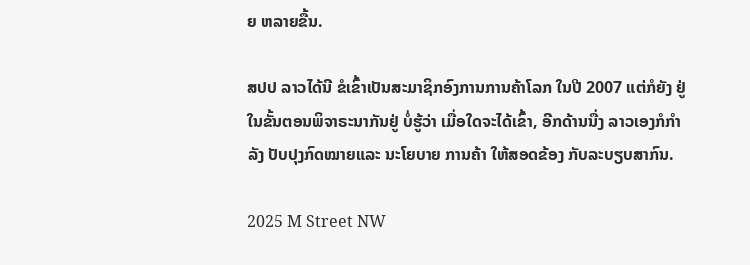ຍ ຫລາຍຂື້ນ.

ສປປ ລາວໄດ້ນີ ຂໍເຂົ້າເປັນສະມາຊິກອົງການການຄ້າໂລກ ໃນປີ 2007 ແຕ່ກໍຍັງ ຢູ່ໃນຂັ້ນຕອນພິຈາຣະນາກັນຢູ່ ບໍ່ຮູ້ວ່າ ເມື່ອໃດຈະໄດ້ເຂົ້າ, ອີກດ້ານນື່ງ ລາວເອງກໍກໍາລັງ ປັບປຸງກົດໝາຍແລະ ນະໂຍບາຍ ການຄ້າ ໃຫ້ສອດຂ້ອງ ກັບລະບຽບສາກົນ.

2025 M Street NW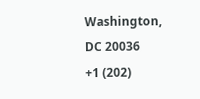Washington, DC 20036
+1 (202)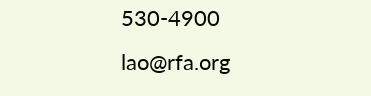530-4900
lao@rfa.org